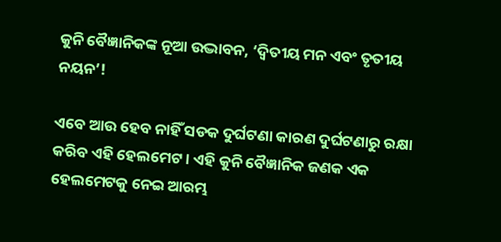କୁନି ବୈଜ୍ଞାନିକଙ୍କ ନୂଆ ଉଦ୍ଭାବନ, ‘ଦ୍ଵିତୀୟ ମନ ଏବଂ ତୃତୀୟ ନୟନ’!

ଏବେ ଆଉ ହେବ ନାହିଁ ସଡକ ଦୁର୍ଘଟଣା କାରଣ ଦୁର୍ଘଟଣାରୁ ରକ୍ଷା କରିବ ଏହି ହେଲମେଟ । ଏହି କୁନି ବୈଜ୍ଞାନିକ ଜଣକ ଏକ ହେଲମେଟକୁ ନେଇ ଆରମ୍ଭ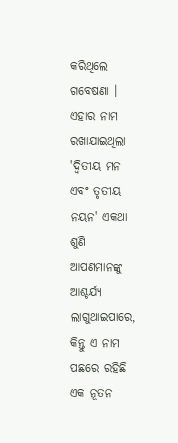କରିଥିଲେ ଗବେଷଣା । ଏହାର ନାମ ରଖାଯାଇଥିଲା 'ଦ୍ଵିତୀୟ ମନ ଏବଂ ତୃତୀୟ ନୟନ' ଏକଥା ଶୁଣି ଆପଣମାନଙ୍କୁ ଆଶ୍ଚର୍ଯ୍ୟ ଲାଗୁଥାଇପାରେ, କିନ୍ତୁ ଏ ନାମ ପଛରେ ରହିଛି ଏକ ନୂତନ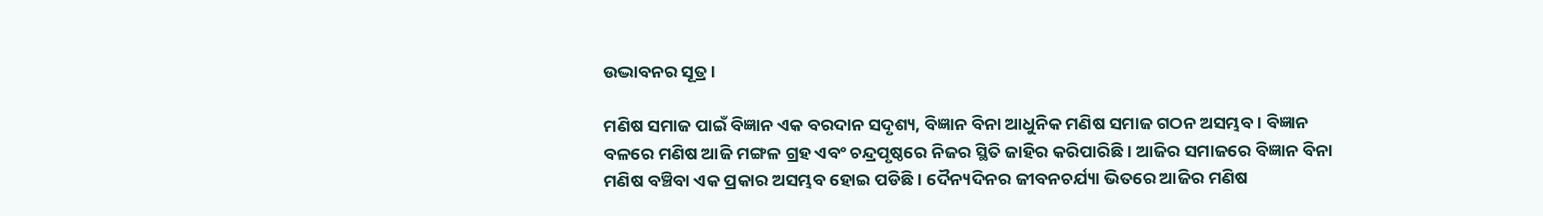ଉଦ୍ଭାବନର ସୂତ୍ର ।

ମଣିଷ ସମାଜ ପାଇଁ ବିଜ୍ଞାନ ଏକ ବରଦାନ ସଦୃଶ୍ୟ, ବିଜ୍ଞାନ ବିନା ଆଧୁନିକ ମଣିଷ ସମାଜ ଗଠନ ଅସମ୍ଭବ । ବିଜ୍ଞାନ ବଳରେ ମଣିଷ ଆଜି ମଙ୍ଗଳ ଗ୍ରହ ଏବଂ ଚନ୍ଦ୍ରପୃଷ୍ଠରେ ନିଜର ସ୍ଥିତି ଜାହିର କରିପାରିଛି । ଆଜିର ସମାଜରେ ବିଜ୍ଞାନ ବିନା ମଣିଷ ବଞ୍ଚିବା ଏକ ପ୍ରକାର ଅସମ୍ଭବ ହୋଇ ପଡିଛି । ଦୈନ୍ୟଦିନର ଜୀବନଚର୍ଯ୍ୟା ଭିତରେ ଆଜିର ମଣିଷ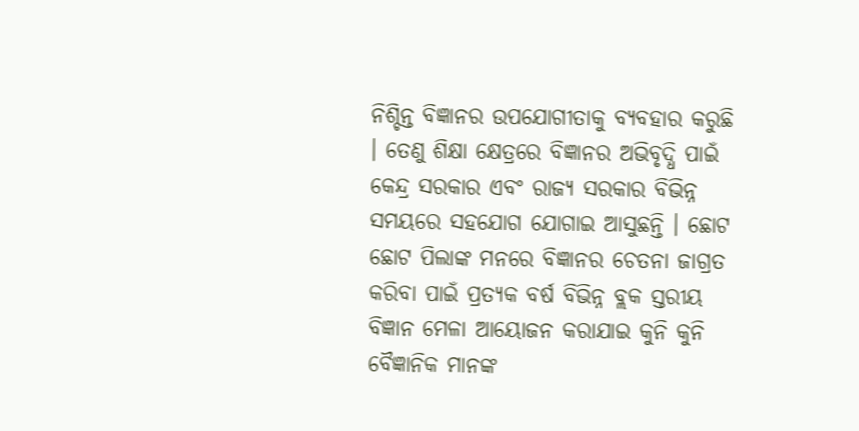ନିଶ୍ଚିନ୍ତ ବିଜ୍ଞାନର ଉପଯୋଗୀତାକୁ ବ୍ୟବହାର କରୁଛି । ତେଣୁ ଶିକ୍ଷା କ୍ଷେତ୍ରରେ ବିଜ୍ଞାନର ଅଭିବୃଦ୍ଧି ପାଇଁ କେନ୍ଦ୍ର ସରକାର ଏବଂ ରାଜ୍ୟ ସରକାର ବିଭିନ୍ନ ସମୟରେ ସହଯୋଗ ଯୋଗାଇ ଆସୁଛନ୍ତି । ଛୋଟ ଛୋଟ ପିଲାଙ୍କ ମନରେ ବିଜ୍ଞାନର ଚେତନା ଜାଗ୍ରତ କରିବା ପାଇଁ ପ୍ରତ୍ୟକ ବର୍ଷ ବିଭିନ୍ନ ବ୍ଲକ ସ୍ତରୀୟ ବିଜ୍ଞାନ ମେଳା ଆୟୋଜନ କରାଯାଇ କୁନି କୁନି ବୈଜ୍ଞାନିକ ମାନଙ୍କ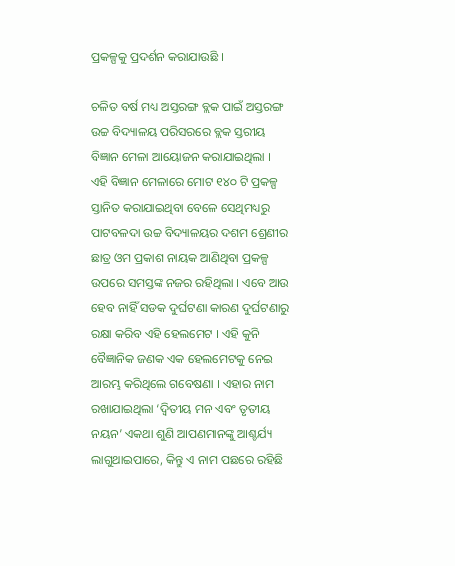ପ୍ରକଳ୍ପକୁ ପ୍ରଦର୍ଶନ କରାଯାଉଛି ।

ଚଳିତ ବର୍ଷ ମଧ୍ୟ ଅସ୍ତରଙ୍ଗ ବ୍ଲକ ପାଇଁ ଅସ୍ତରଙ୍ଗ ଉଚ୍ଚ ବିଦ୍ୟାଳୟ ପରିସରରେ ବ୍ଲକ ସ୍ତରୀୟ ବିଜ୍ଞାନ ମେଳା ଆୟୋଜନ କରାଯାଇଥିଲା । ଏହି ବିଜ୍ଞାନ ମେଳାରେ ମୋଟ ୧୪୦ ଟି ପ୍ରକଳ୍ପ ସ୍ତାନିତ କରାଯାଇଥିବା ବେଳେ ସେଥିମଧ୍ୟରୁ ପାଟବଳଦା ଉଚ୍ଚ ବିଦ୍ୟାଳୟର ଦଶମ ଶ୍ରେଣୀର ଛାତ୍ର ଓମ ପ୍ରକାଶ ନାୟକ ଆଣିଥିବା ପ୍ରକଳ୍ପ ଉପରେ ସମସ୍ତଙ୍କ ନଜର ରହିଥିଲା । ଏବେ ଆଉ ହେବ ନାହିଁ ସଡକ ଦୁର୍ଘଟଣା କାରଣ ଦୁର୍ଘଟଣାରୁ ରକ୍ଷା କରିବ ଏହି ହେଲମେଟ । ଏହି କୁନି ବୈଜ୍ଞାନିକ ଜଣକ ଏକ ହେଲମେଟକୁ ନେଇ ଆରମ୍ଭ କରିଥିଲେ ଗବେଷଣା । ଏହାର ନାମ ରଖାଯାଇଥିଲା ‘ଦ୍ଵିତୀୟ ମନ ଏବଂ ତୃତୀୟ ନୟନ’ ଏକଥା ଶୁଣି ଆପଣମାନଙ୍କୁ ଆଶ୍ଚର୍ଯ୍ୟ ଲାଗୁଥାଇପାରେ, କିନ୍ତୁ ଏ ନାମ ପଛରେ ରହିଛି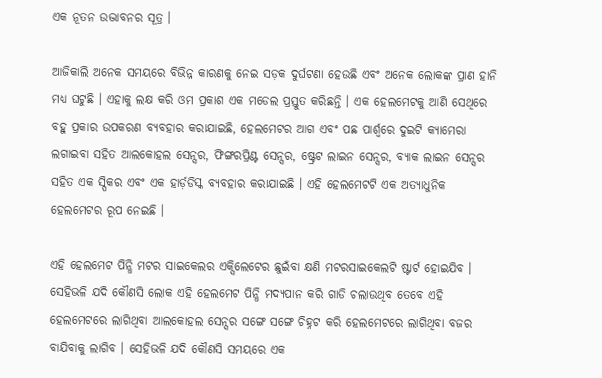ଏକ ନୂତନ ଉଦ୍ଭାବନର ସୂତ୍ର ।

ଆଜିକାଲି ଅନେକ ସମୟରେ ବିଭିନ୍ନ କାରଣକୁ ନେଇ ସଡ଼କ ଦୁର୍ଘଟଣା ହେଉଛି ଏବଂ ଅନେକ ଲୋକଙ୍କ ପ୍ରାଣ ହାନି ମଧ୍ୟ ଘଟୁଛି । ଏହାକୁ ଲକ୍ଷ କରି ଓମ ପ୍ରକାଶ ଏକ ମଡେଲ ପ୍ରସ୍ତୁତ କରିଛନ୍ତି । ଏକ ହେଲମେଟକୁ ଆଣି ସେଥିରେ ବହୁ ପ୍ରକାର ଉପକରଣ ବ୍ୟବହାର କରାଯାଇଛି, ହେଲମେଟର ଆଗ ଏବଂ ପଛ ପାର୍ଶ୍ୱରେ ଦୁଇଟି କ୍ୟାମେରା ଲଗାଇବା ସହିତ ଆଲକୋହଲ ସେନ୍ସର, ଫିଙ୍ଗରପ୍ରିଣ୍ଟ ସେନ୍ସର, ଷ୍ଟ୍ରେଟ ଲାଇନ ସେନ୍ସର, ବ୍ୟାକ ଲାଇନ ସେନ୍ସର ସହିତ ଏକ ସ୍ପିକର ଏବଂ ଏକ ହାର୍ଡ଼ଡିସ୍କ ବ୍ୟବହାର କରାଯାଇଛି । ଏହି ହେଲମେଟଟି ଏକ ଅତ୍ୟାଧୁନିକ ହେଲମେଟର ରୂପ ନେଇଛି ।

ଏହି ହେଲମେଟ ପିନ୍ଧି ମଟର ସାଇକେଲର ଏକ୍ସିଲେଟେର ଛୁଇଁବା କ୍ଷଣି ମଟରସାଇକେଲଟି ଷ୍ଟାର୍ଟ ହୋଇଯିବ । ସେହିଭଳି ଯଦି କୌଣସି ଲୋକ ଏହି ହେଲମେଟ ପିନ୍ଧି ମଦ୍ୟପାନ କରି ଗାଡି ଚଲାଉଥିବ ତେବେ ଏହି ହେଲମେଟରେ ଲାଗିଥିବା ଆଲକୋହଲ ସେନ୍ସର ସଙ୍ଗେ ସଙ୍ଗେ ଚିହ୍ନଟ କରି ହେଲମେଟରେ ଲାଗିଥିବା ବଜର ବାଯିବାକୁ ଲାଗିବ । ସେହିଭଳି ଯଦି କୌଣସି ସମୟରେ ଏକ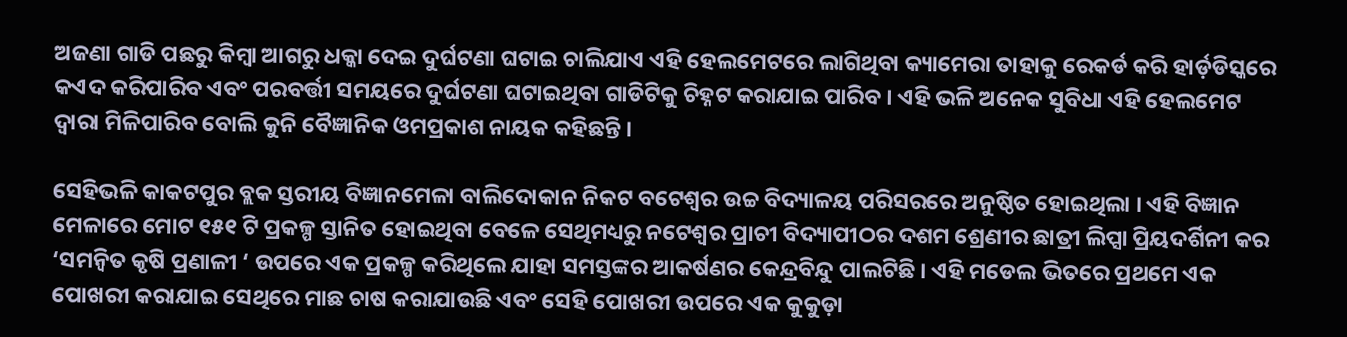ଅଜଣା ଗାଡି ପଛରୁ କିମ୍ବା ଆଗରୁ ଧକ୍କା ଦେଇ ଦୁର୍ଘଟଣା ଘଟାଇ ଚାଲିଯାଏ ଏହି ହେଲମେଟରେ ଲାଗିଥିବା କ୍ୟାମେରା ତାହାକୁ ରେକର୍ଡ କରି ହାର୍ଡ଼ଡିସ୍କରେ କଏଦ କରିପାରିବ ଏବଂ ପରବର୍ତ୍ତୀ ସମୟରେ ଦୁର୍ଘଟଣା ଘଟାଇଥିବା ଗାଡିଟିକୁ ଚିହ୍ନଟ କରାଯାଇ ପାରିବ । ଏହି ଭଳି ଅନେକ ସୁବିଧା ଏହି ହେଲମେଟ ଦ୍ବାରା ମିଳିପାରିବ ବୋଲି କୁନି ବୈଜ୍ଞାନିକ ଓମପ୍ରକାଶ ନାୟକ କହିଛନ୍ତି ।

ସେହିଭଳି କାକଟପୁର ବ୍ଲକ ସ୍ତରୀୟ ବିଜ୍ଞାନମେଳା ବାଲିଦୋକାନ ନିକଟ ବଟେଶ୍ଵର ଉଚ୍ଚ ବିଦ୍ୟାଳୟ ପରିସରରେ ଅନୁଷ୍ଠିତ ହୋଇଥିଲା । ଏହି ବିଜ୍ଞାନ ମେଳାରେ ମୋଟ ୧୫୧ ଟି ପ୍ରକଳ୍ପ ସ୍ତାନିତ ହୋଇଥିବା ବେଳେ ସେଥିମଧ୍ୟରୁ ନଟେଶ୍ୱର ପ୍ରାଚୀ ବିଦ୍ୟାପୀଠର ଦଶମ ଶ୍ରେଣୀର ଛାତ୍ରୀ ଲିପ୍ସା ପ୍ରିୟଦର୍ଶିନୀ କର ‘ସମନ୍ବିତ କୃଷି ପ୍ରଣାଳୀ ‘ ଉପରେ ଏକ ପ୍ରକଳ୍ପ କରିଥିଲେ ଯାହା ସମସ୍ତଙ୍କର ଆକର୍ଷଣର କେନ୍ଦ୍ରବିନ୍ଦୁ ପାଲଟିଛି । ଏହି ମଡେଲ ଭିତରେ ପ୍ରଥମେ ଏକ ପୋଖରୀ କରାଯାଇ ସେଥିରେ ମାଛ ଚାଷ କରାଯାଉଛି ଏବଂ ସେହି ପୋଖରୀ ଉପରେ ଏକ କୁକୁଡ଼ା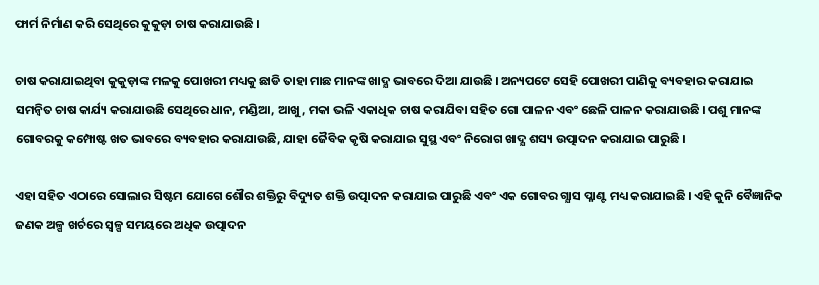ଫାର୍ମ ନିର୍ମାଣ କରି ସେଥିରେ କୁକୁଡ଼ା ଚାଷ କରାଯାଉଛି ।

ଚାଷ କରାଯାଇଥିବା କୁକୁଡ଼ାଙ୍କ ମଳକୁ ପୋଖରୀ ମଧ୍ୟକୁ ଛାଡି ତାହା ମାଛ ମାନଙ୍କ ଖାଦ୍ଯ ଭାବରେ ଦିଆ ଯାଉଛି । ଅନ୍ୟପଟେ ସେହି ପୋଖରୀ ପାଣିକୁ ବ୍ୟବହାର କରାଯାଇ ସମନ୍ବିତ ଚାଷ କାର୍ଯ୍ୟ କରାଯାଉଛି ସେଥିରେ ଧାନ, ମଣ୍ଡିଆ, ଆଖୁ, ମକା ଭଳି ଏକାଧିକ ଚାଷ କରାଯିବା ସହିତ ଗୋ ପାଳନ ଏବଂ ଛେଳି ପାଳନ କରାଯାଉଛି । ପଶୁ ମାନଙ୍କ ଗୋବରକୁ କମ୍ପୋଷ୍ଟ ଖତ ଭାବରେ ବ୍ୟବହାର କରାଯାଉଛି, ଯାହା ଜୈବିକ କୃଷି କରାଯାଇ ସୁସ୍ଥ ଏବଂ ନିରୋଗ ଖାଦ୍ଯ ଶସ୍ୟ ଉତ୍ପାଦନ କରାଯାଇ ପାରୁଛି ।

ଏହା ସହିତ ଏଠାରେ ସୋଲାର ସିଷ୍ଟମ ଯୋଗେ ଶୌର ଶକ୍ତିରୁ ବିଦ୍ୟୁତ ଶକ୍ତି ଉତ୍ପାଦନ କରାଯାଇ ପାରୁଛି ଏବଂ ଏକ ଗୋବର ଗ୍ଯାସ ପ୍ଳାଣ୍ଟ ମଧ୍ୟ କରାଯାଇଛି । ଏହି କୁନି ବୈଜ୍ଞାନିକ ଜଣକ ଅଳ୍ପ ଖର୍ଚରେ ସ୍ୱଳ୍ପ ସମୟରେ ଅଧିକ ଉତ୍ପାଦନ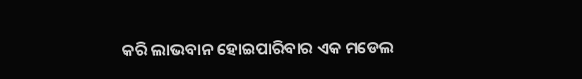କରି ଲାଭବାନ ହୋଇପାରିବାର ଏକ ମଡେଲ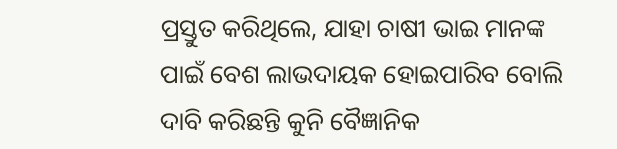ପ୍ରସ୍ତୁତ କରିଥିଲେ, ଯାହା ଚାଷୀ ଭାଇ ମାନଙ୍କ ପାଇଁ ବେଶ ଲାଭଦାୟକ ହୋଇପାରିବ ବୋଲି ଦାବି କରିଛନ୍ତି କୁନି ବୈଜ୍ଞାନିକ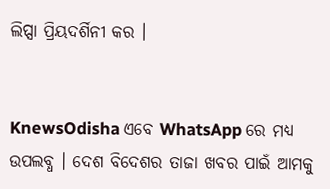ଲିପ୍ସା ପ୍ରିୟଦର୍ଶିନୀ କର ।


KnewsOdisha ଏବେ WhatsApp ରେ ମଧ୍ୟ ଉପଲବ୍ଧ । ଦେଶ ବିଦେଶର ତାଜା ଖବର ପାଇଁ ଆମକୁ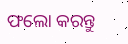ଫଲୋ କରନ୍ତୁ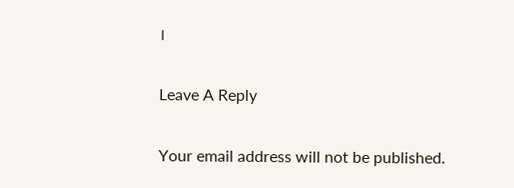।

Leave A Reply

Your email address will not be published.